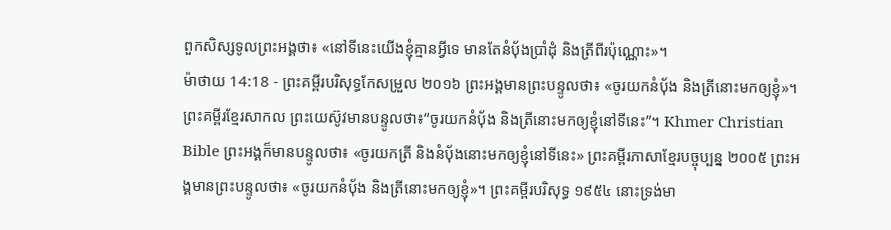ពួកសិស្សទូលព្រះអង្គថា៖ «នៅទីនេះយើងខ្ញុំគ្មានអ្វីទេ មានតែនំបុ័ងប្រាំដុំ និងត្រីពីរប៉ុណ្ណោះ»។
ម៉ាថាយ 14:18 - ព្រះគម្ពីរបរិសុទ្ធកែសម្រួល ២០១៦ ព្រះអង្គមានព្រះបន្ទូលថា៖ «ចូរយកនំបុ័ង និងត្រីនោះមកឲ្យខ្ញុំ»។ ព្រះគម្ពីរខ្មែរសាកល ព្រះយេស៊ូវមានបន្ទូលថា៖“ចូរយកនំប៉័ង និងត្រីនោះមកឲ្យខ្ញុំនៅទីនេះ”។ Khmer Christian Bible ព្រះអង្គក៏មានបន្ទូលថា៖ «ចូរយកត្រី និងនំប៉័ងនោះមកឲ្យខ្ញុំនៅទីនេះ» ព្រះគម្ពីរភាសាខ្មែរបច្ចុប្បន្ន ២០០៥ ព្រះអង្គមានព្រះបន្ទូលថា៖ «ចូរយកនំប៉័ង និងត្រីនោះមកឲ្យខ្ញុំ»។ ព្រះគម្ពីរបរិសុទ្ធ ១៩៥៤ នោះទ្រង់មា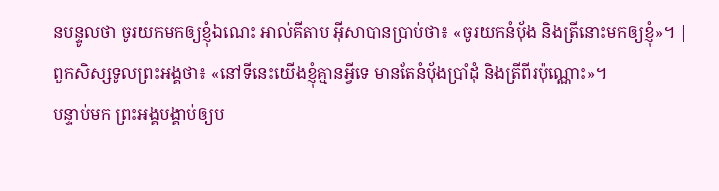នបន្ទូលថា ចូរយកមកឲ្យខ្ញុំឯណេះ អាល់គីតាប អ៊ីសាបានប្រាប់ថា៖ «ចូរយកនំបុ័ង និងត្រីនោះមកឲ្យខ្ញុំ»។ |
ពួកសិស្សទូលព្រះអង្គថា៖ «នៅទីនេះយើងខ្ញុំគ្មានអ្វីទេ មានតែនំបុ័ងប្រាំដុំ និងត្រីពីរប៉ុណ្ណោះ»។
បន្ទាប់មក ព្រះអង្គបង្គាប់ឲ្យប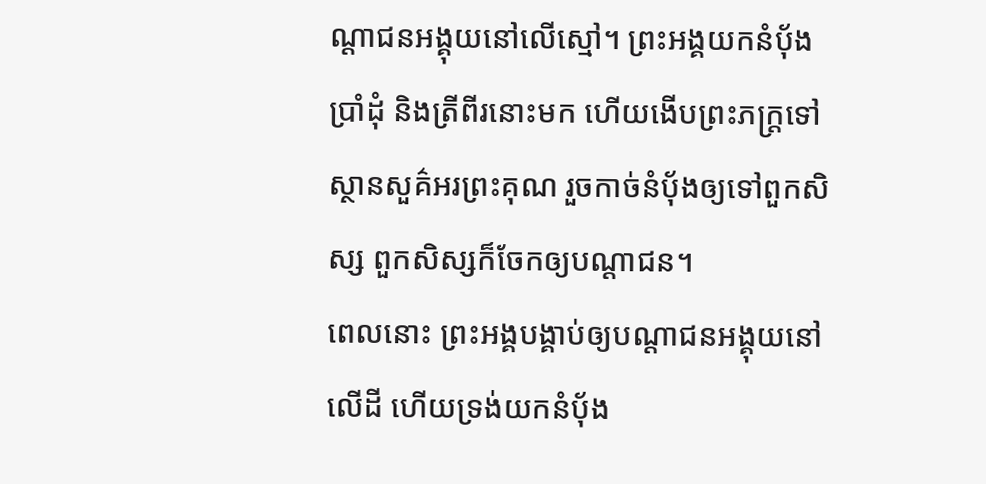ណ្តាជនអង្គុយនៅលើស្មៅ។ ព្រះអង្គយកនំប៉័ងប្រាំដុំ និងត្រីពីរនោះមក ហើយងើបព្រះភក្ត្រទៅស្ថានសួគ៌អរព្រះគុណ រួចកាច់នំប៉័ងឲ្យទៅពួកសិស្ស ពួកសិស្សក៏ចែកឲ្យបណ្ដាជន។
ពេលនោះ ព្រះអង្គបង្គាប់ឲ្យបណ្តាជនអង្គុយនៅលើដី ហើយទ្រង់យកនំបុ័ង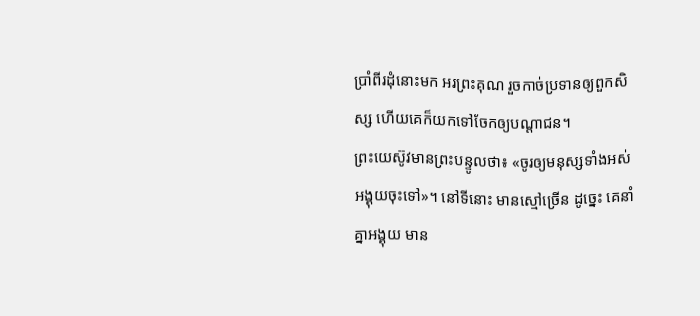ប្រាំពីរដុំនោះមក អរព្រះគុណ រួចកាច់ប្រទានឲ្យពួកសិស្ស ហើយគេក៏យកទៅចែកឲ្យបណ្ដាជន។
ព្រះយេស៊ូវមានព្រះបន្ទូលថា៖ «ចូរឲ្យមនុស្សទាំងអស់អង្គុយចុះទៅ»។ នៅទីនោះ មានស្មៅច្រើន ដូច្នេះ គេនាំគ្នាអង្គុយ មាន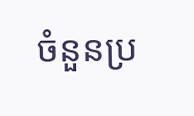ចំនួនប្រ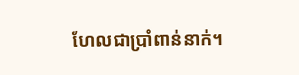ហែលជាប្រាំពាន់នាក់។